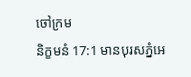ចៅក្រម
និក្ខមនំ 17:1 មានបុរសភ្នំអេ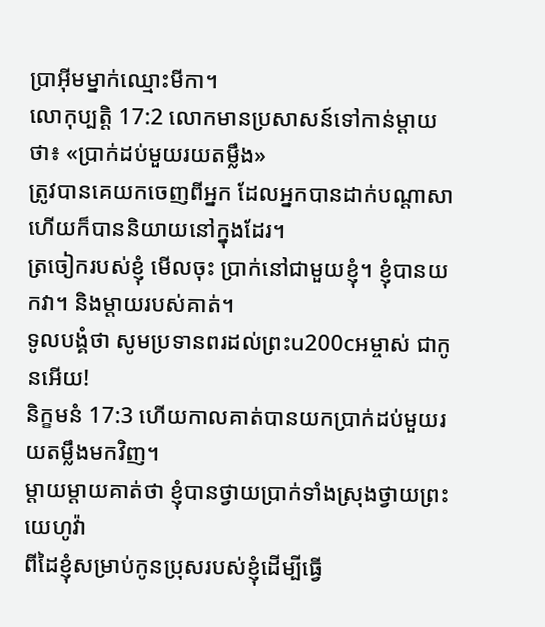ប្រាអ៊ីមម្នាក់ឈ្មោះមីកា។
លោកុប្បត្តិ 17:2 លោកមានប្រសាសន៍ទៅកាន់ម្ដាយថា៖ «ប្រាក់ដប់មួយរយតម្លឹង»
ត្រូវបានគេយកចេញពីអ្នក ដែលអ្នកបានដាក់បណ្ដាសា ហើយក៏បាននិយាយនៅក្នុងដែរ។
ត្រចៀករបស់ខ្ញុំ មើលចុះ ប្រាក់នៅជាមួយខ្ញុំ។ ខ្ញុំបានយកវា។ និងម្តាយរបស់គាត់។
ទូលបង្គំថា សូមប្រទានពរដល់ព្រះu200cអម្ចាស់ ជាកូនអើយ!
និក្ខមនំ 17:3 ហើយកាលគាត់បានយកប្រាក់ដប់មួយរយតម្លឹងមកវិញ។
ម្ដាយម្ដាយគាត់ថា ខ្ញុំបានថ្វាយប្រាក់ទាំងស្រុងថ្វាយព្រះយេហូវ៉ា
ពីដៃខ្ញុំសម្រាប់កូនប្រុសរបស់ខ្ញុំដើម្បីធ្វើ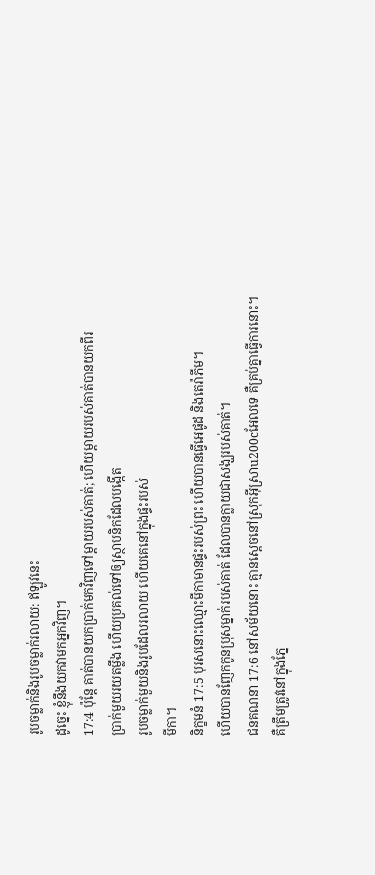រូបចម្លាក់និងរូបចម្លាក់រលាយ: ឥឡូវនេះ
ដូច្នេះ ខ្ញុំនឹងយកវាមកអ្នកវិញ។
17:4 ប៉ុន្តែ គាត់បានយកប្រាក់មកវិញទៅម្ដាយរបស់គាត់; ហើយម្តាយរបស់គាត់បានយកពីរ
ប្រាក់មួយរយតម្លឹង ហើយប្រគល់ទៅឲ្យស្ថាបនិកដែលបង្កើត
រូបចម្លាក់មួយនិងរូបដែលរលាយ ហើយគេនៅក្នុងផ្ទះរបស់
មីកា។
និក្ខមនំ 17:5 បុរសនោះឈ្មោះមីកាមានផ្ទះរបស់ព្រះ ហើយបានធ្វើអេផូដ និងតេរ៉ាភីម។
ហើយបានញែកកូនប្រុសម្នាក់របស់គាត់ ដែលបានក្លាយជាសង្ឃរបស់គាត់។
ជនគណនា 17:6 នៅសម័យនោះ គ្មានស្ដេចនៅស្រុកអ៊ីស្រាu200cអែលទេ គឺគ្រប់គ្នាធ្វើការនោះ។
គឺត្រឹមត្រូវនៅក្នុងភ្នែ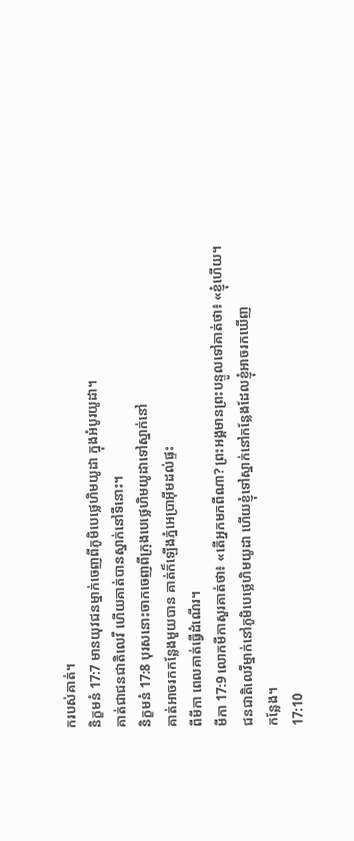ករបស់គាត់។
និក្ខមនំ 17:7 មានយុវជនម្នាក់ចេញពីភូមិបេថ្លេហិមយូដា ក្នុងអំបូរយូដា។
គាត់ជាជនជាតិលេវី ហើយគាត់បានស្នាក់នៅទីនោះ។
និក្ខមនំ 17:8 បុរសនោះចាកចេញពីក្រុងបេថ្លេហិមយូដាទៅស្នាក់នៅ
គាត់អាចរកកន្លែងមួយបាន គាត់ក៏ឡើងភ្នំអេប្រាអ៊ីមដល់ផ្ទះ
ពីមីកា ពេលគាត់ធ្វើដំណើរ។
មីកា 17:9 លោកមីកាសួរគាត់ថា៖ «តើអ្នកមកពីណា? ព្រះអង្គមានព្រះបន្ទូលទៅគាត់ថា៖ «ខ្ញុំហើយ។
ជនជាតិលេវីម្នាក់នៅភូមិបេថ្លេហិមយូដា ហើយខ្ញុំទៅស្នាក់នៅកន្លែងដែលខ្ញុំអាចរកឃើញ
កន្លែង។
17:10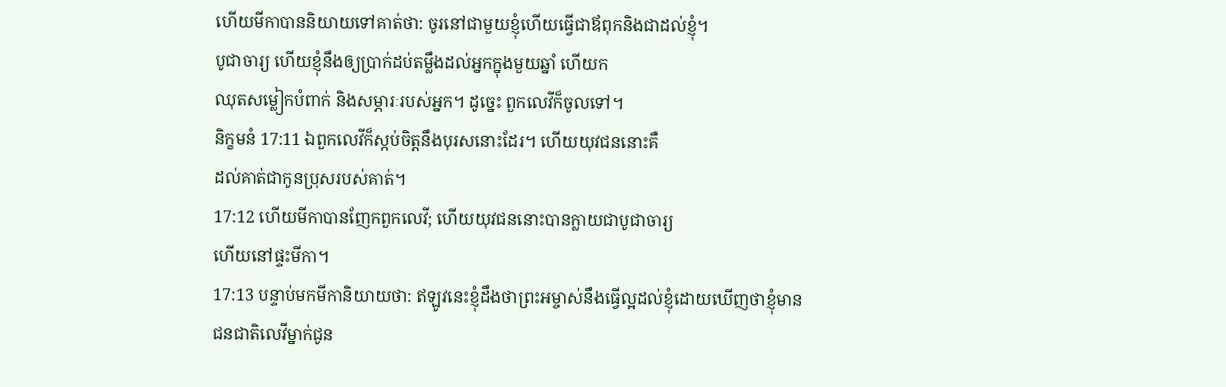ហើយមីកាបាននិយាយទៅគាត់ថា: ចូរនៅជាមួយខ្ញុំហើយធ្វើជាឪពុកនិងជាដល់ខ្ញុំ។
បូជាចារ្យ ហើយខ្ញុំនឹងឲ្យប្រាក់ដប់តម្លឹងដល់អ្នកក្នុងមួយឆ្នាំ ហើយក
ឈុតសម្លៀកបំពាក់ និងសម្ភារៈរបស់អ្នក។ ដូច្នេះ ពួកលេវីក៏ចូលទៅ។
និក្ខមនំ 17:11 ឯពួកលេវីក៏ស្កប់ចិត្តនឹងបុរសនោះដែរ។ ហើយយុវជននោះគឺ
ដល់គាត់ជាកូនប្រុសរបស់គាត់។
17:12 ហើយមីកាបានញែកពួកលេវី; ហើយយុវជននោះបានក្លាយជាបូជាចារ្យ
ហើយនៅផ្ទះមីកា។
17:13 បន្ទាប់មកមីកានិយាយថា: ឥឡូវនេះខ្ញុំដឹងថាព្រះអម្ចាស់នឹងធ្វើល្អដល់ខ្ញុំដោយឃើញថាខ្ញុំមាន
ជនជាតិលេវីម្នាក់ជូន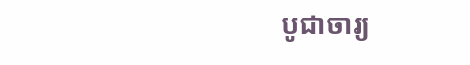បូជាចារ្យ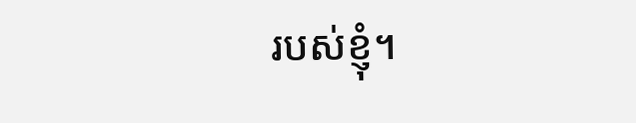របស់ខ្ញុំ។